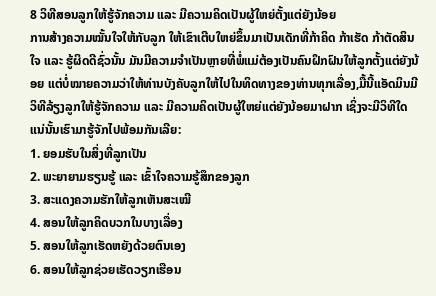8 ວິທີສອນລູກໃຫ້ຮູ້ຈັກຄວາມ ແລະ ມີຄວາມຄິດເປັນຜູ້ໃຫຍ່ຕັ້ງແຕ່ຍັງນ້ອຍ
ການສ້າງຄວາມໝັ້ນໃຈໃຫ້ກັບລູກ ໃຫ້ເຂົາເຕີບໃຫຍ່ຂຶ້ນມາເປັນເດັກທີ່ກ້າຄິດ ກ້າເຮັດ ກ້າຕັດສິນໃຈ ແລະ ຮູ້ຜິດດີຊົ່ວນັ້ນ ມັນມີຄວາມຈຳເປັນຫຼາຍທີ່ພໍ່ແມ່ຕ້ອງເປັນຄົນຝຶກຝົນໃຫ້ລູກຕັ້ງແຕ່ຍັງນ້ອຍ ແຕ່ບໍ່ໝາຍຄວາມວ່າໃຫ້ທ່ານບັງຄັບລູກໃຫ້ໄປໃນທິດທາງຂອງທ່ານທຸກເລື່ອງ,ມື້ນີ້ແອັດມິນມີ ວິທີລ້ຽງລູກໃຫ້ຮູ້ຈັກຄວາມ ແລະ ມີຄວາມຄິດເປັນຜູ້ໃຫຍ່ແຕ່ຍັງນ້ອຍມາຝາກ ເຊິ່ງຈະມີວິທີໃດແນ່ນັ້ນເຮົາມາຮູ້ຈັກໄປພ້ອມກັນເລີຍ:
1. ຍອມຮັບໃນສິ່ງທີ່ລູກເປັນ
2. ພະຍາຍາມຮຽນຮູ້ ແລະ ເຂົ້າໃຈຄວາມຮູ້ສຶກຂອງລູກ
3. ສະແດງຄວາມຮັກໃຫ້ລູກເຫັນສະເໝີ
4. ສອນໃຫ້ລູກຄິດບວກໃນບາງເລື່ອງ
5. ສອນໃຫ້ລູກເຮັດຫຍັງດ້ວຍຕົນເອງ
6. ສອນໃຫ້ລູກຊ່ວຍເຮັດວຽກເຮືອນ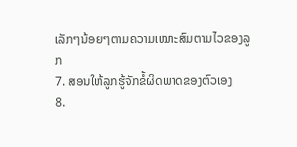ເລັກໆນ້ອຍໆຕາມຄວາມເໝາະສົມຕາມໄວຂອງລູກ
7. ສອນໃຫ້ລູກຮູ້ຈັກຂໍ້ຜິດພາດຂອງຕົວເອງ
8.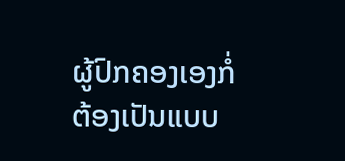ຜູ້ປົກຄອງເອງກໍ່ຕ້ອງເປັນແບບ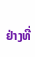ຢ່າງທີ່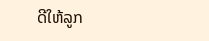ດີໃຫ້ລູກ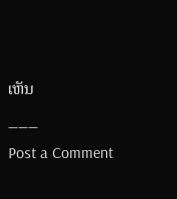ເຫັນ
___
Post a Comment